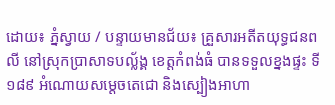ដោយ៖ ភ្នំស្វាយ / បន្ទាយមានជ័យ៖ គ្រួសារអតីតយុទ្ធជនពលី នៅស្រុកប្រាសាទបល្ល័ង្គ ខេត្តកំពង់ធំ បានទទួលខ្នងផ្ទះ ទី១៨៩ អំណោយសម្ដេចតេជោ និងស្បៀងអាហា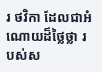រ ថវិកា ដែលជាអំណោយដ៏ថ្លៃថ្លា របស់ស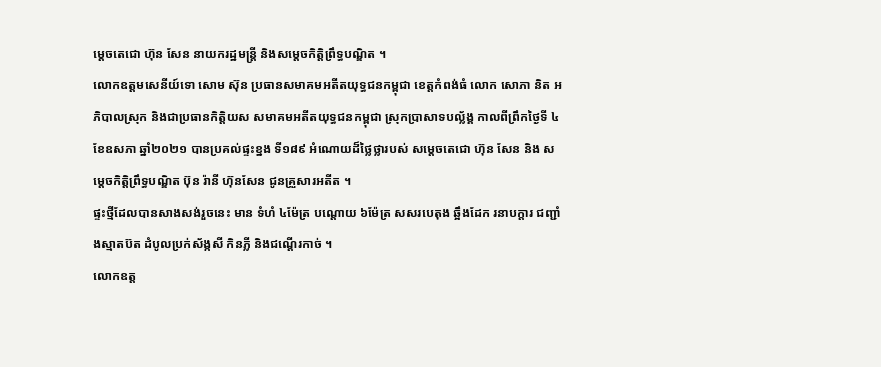ម្តេចតេជោ ហ៊ុន សែន នាយករដ្ឋមន្ត្រី និងសម្តេចកិត្តិព្រឹទ្ធបណ្ឌិត ។
លោកឧត្តមសេនីយ៍ទោ សោម ស៊ុន ប្រធានសមាគមអតីតយុទ្ធជនកម្ពុជា ខេត្តកំពង់ធំ លោក សោភា និត អភិបាលស្រុក និងជាប្រធានកិត្តិយស សមាគមអតីតយុទ្ធជនកម្ពុជា ស្រុកប្រាសាទបល្ល័ង្គ កាលពីព្រឹកថ្ងៃទី ៤ ខែឧសភា ឆ្នាំ២០២១ បានប្រគល់ផ្ទះខ្នង ទី១៨៩ អំណោយដ៏ថ្លៃថ្លារបស់ សម្ដេចតេជោ ហ៊ុន សែន និង សម្ដេចកិត្តិព្រឹទ្ធបណ្ឌិត ប៊ុន រ៉ានី ហ៊ុនសែន ជូនគ្រួសារអតីត ។
ផ្ទះថ្មីដែលបានសាងសង់រួចនេះ មាន ទំហំ ៤ម៉ែត្រ បណ្តោយ ៦ម៉ែត្រ សសរបេតុង ឆ្អឹងដែក រនាបក្តារ ជញ្ជាំងស្មាតប៊ត ដំបូលប្រក់ស័ង្កសី កិនភ្លី និងជណ្ដើរកាច់ ។
លោកឧត្ត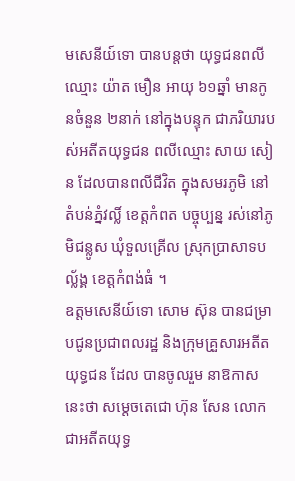មសេនីយ៍ទោ បានបន្តថា យុទ្ធជនពលី ឈ្មោះ យ៉ាត មឿន អាយុ ៦១ឆ្នាំ មានកូនចំនួន ២នាក់ នៅក្នុងបន្ទុក ជាភរិយារបស់អតីតយុទ្ធជន ពលីឈ្មោះ សាយ សៀន ដែលបានពលីជីវិត ក្នុងសមរភូមិ នៅតំបន់ភ្នំវល្លិ៍ ខេត្តកំពត បច្ចុប្បន្ន រស់នៅភូមិជន្លូស ឃុំទួលគ្រើល ស្រុកប្រាសាទបល្ល័ង្គ ខេត្តកំពង់ធំ ។
ឧត្តមសេនីយ៍ទោ សោម ស៊ុន បានជម្រាបជូនប្រជាពលរដ្ឋ និងក្រុមគ្រួសារអតីតយុទ្ធជន ដែល បានចូលរួម នាឱកាសនេះថា សម្ដេចតេជោ ហ៊ុន សែន លោកជាអតីតយុទ្ធ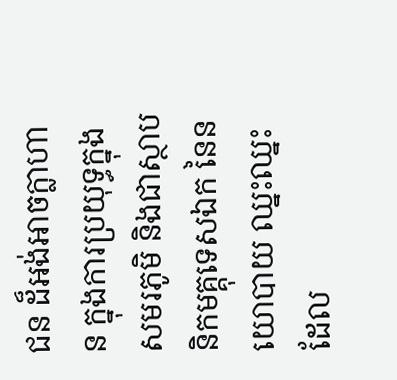ជន ដ៏អង់អាចក្លាហាន ក្នុងការប្រយុទ្ធក្នុងសមរភូមិ និងជាស្ថាបនិកមគ្គុទេសឯក នៃនយោបាយ ឈ្នះឈ្នះ ដែល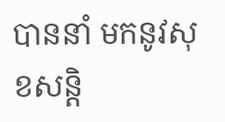បាននាំ មកនូវសុខសន្តិ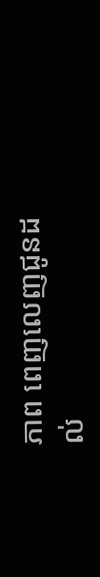ភាព ពេញលេញជូនដល់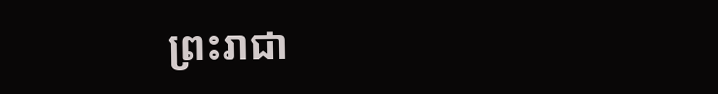ព្រះរាជា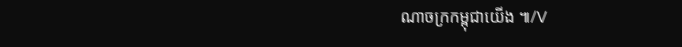ណាចក្រកម្ពុជាយើង ៕/V